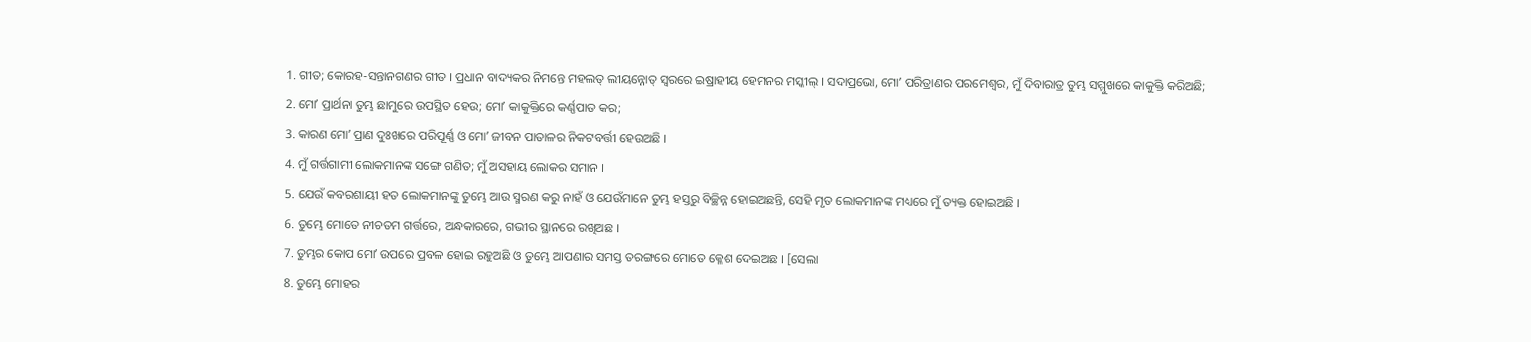1. ଗୀତ; କୋରହ-ସନ୍ତାନଗଣର ଗୀତ । ପ୍ରଧାନ ବାଦ୍ୟକର ନିମନ୍ତେ ମହଲତ୍ ଲୀୟନ୍ନୋତ୍ ସ୍ଵରରେ ଇଷ୍ରାହୀୟ ହେମନର ମସ୍କୀଲ୍ । ସଦାପ୍ରଭୋ, ମୋʼ ପରିତ୍ରାଣର ପରମେଶ୍ଵର, ମୁଁ ଦିବାରାତ୍ର ତୁମ୍ଭ ସମ୍ମୁଖରେ କାକୁକ୍ତି କରିଅଛି;
2. ମୋʼ ପ୍ରାର୍ଥନା ତୁମ୍ଭ ଛାମୁରେ ଉପସ୍ଥିତ ହେଉ; ମୋʼ କାକୁକ୍ତିରେ କର୍ଣ୍ଣପାତ କର;
3. କାରଣ ମୋʼ ପ୍ରାଣ ଦୁଃଖରେ ପରିପୂର୍ଣ୍ଣ ଓ ମୋʼ ଜୀବନ ପାତାଳର ନିକଟବର୍ତ୍ତୀ ହେଉଅଛି ।
4. ମୁଁ ଗର୍ତ୍ତଗାମୀ ଲୋକମାନଙ୍କ ସଙ୍ଗେ ଗଣିତ; ମୁଁ ଅସହାୟ ଲୋକର ସମାନ ।
5. ଯେଉଁ କବରଶାୟୀ ହତ ଲୋକମାନଙ୍କୁ ତୁମ୍ଭେ ଆଉ ସ୍ମରଣ କରୁ ନାହଁ ଓ ଯେଉଁମାନେ ତୁମ୍ଭ ହସ୍ତରୁ ବିଚ୍ଛିନ୍ନ ହୋଇଅଛନ୍ତି, ସେହି ମୃତ ଲୋକମାନଙ୍କ ମଧ୍ୟରେ ମୁଁ ତ୍ୟକ୍ତ ହୋଇଅଛି ।
6. ତୁମ୍ଭେ ମୋତେ ନୀଚତମ ଗର୍ତ୍ତରେ, ଅନ୍ଧକାରରେ, ଗଭୀର ସ୍ଥାନରେ ରଖିଅଛ ।
7. ତୁମ୍ଭର କୋପ ମୋʼ ଉପରେ ପ୍ରବଳ ହୋଇ ରହୁଅଛି ଓ ତୁମ୍ଭେ ଆପଣାର ସମସ୍ତ ତରଙ୍ଗରେ ମୋତେ କ୍ଳେଶ ଦେଇଅଛ । [ସେଲା
8. ତୁମ୍ଭେ ମୋହର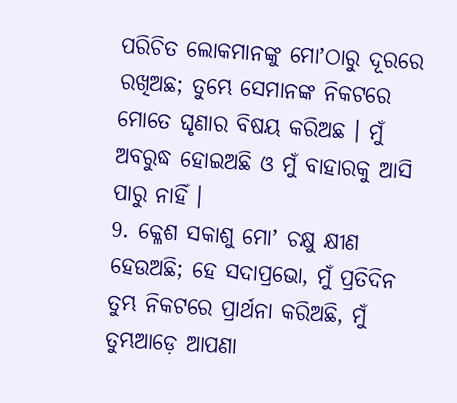ପରିଚିତ ଲୋକମାନଙ୍କୁ ମୋʼଠାରୁ ଦୂରରେ ରଖିଅଛ; ତୁମ୍ଭେ ସେମାନଙ୍କ ନିକଟରେ ମୋତେ ଘୃଣାର ବିଷୟ କରିଅଛ । ମୁଁ ଅବରୁଦ୍ଧ ହୋଇଅଛି ଓ ମୁଁ ବାହାରକୁ ଆସି ପାରୁ ନାହିଁ ।
9. କ୍ଳେଶ ସକାଶୁ ମୋʼ ଚକ୍ଷୁ କ୍ଷୀଣ ହେଉଅଛି; ହେ ସଦାପ୍ରଭୋ, ମୁଁ ପ୍ରତିଦିନ ତୁମ୍ଭ ନିକଟରେ ପ୍ରାର୍ଥନା କରିଅଛି, ମୁଁ ତୁମ୍ଭଆଡ଼େ ଆପଣା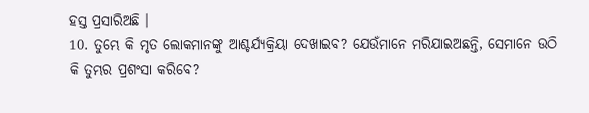ହସ୍ତ ପ୍ରସାରିଅଛି ।
10. ତୁମ୍ଭେ କି ମୃତ ଲୋକମାନଙ୍କୁ ଆଶ୍ଚର୍ଯ୍ୟକ୍ରିୟା ଦେଖାଇବ? ଯେଉଁମାନେ ମରିଯାଇଅଛନ୍ତି, ସେମାନେ ଉଠି କି ତୁମ୍ଭର ପ୍ରଶଂସା କରିବେ?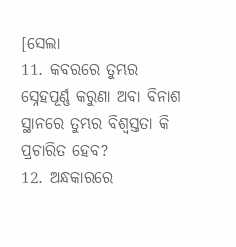[ସେଲା
11. କବରରେ ତୁମ୍ଭର ସ୍ନେହପୂର୍ଣ୍ଣ କରୁଣା ଅବା ବିନାଶ ସ୍ଥାନରେ ତୁମ୍ଭର ବିଶ୍ଵସ୍ତତା କି ପ୍ରଚାରିତ ହେବ?
12. ଅନ୍ଧକାରରେ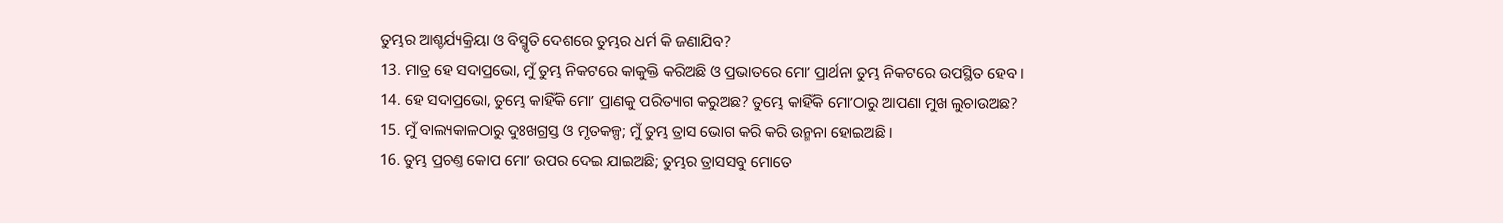ତୁମ୍ଭର ଆଶ୍ଚର୍ଯ୍ୟକ୍ରିୟା ଓ ବିସ୍ମୃତି ଦେଶରେ ତୁମ୍ଭର ଧର୍ମ କି ଜଣାଯିବ?
13. ମାତ୍ର ହେ ସଦାପ୍ରଭୋ, ମୁଁ ତୁମ୍ଭ ନିକଟରେ କାକୁକ୍ତି କରିଅଛି ଓ ପ୍ରଭାତରେ ମୋʼ ପ୍ରାର୍ଥନା ତୁମ୍ଭ ନିକଟରେ ଉପସ୍ଥିତ ହେବ ।
14. ହେ ସଦାପ୍ରଭୋ, ତୁମ୍ଭେ କାହିଁକି ମୋʼ ପ୍ରାଣକୁ ପରିତ୍ୟାଗ କରୁଅଛ? ତୁମ୍ଭେ କାହିଁକି ମୋʼଠାରୁ ଆପଣା ମୁଖ ଲୁଚାଉଅଛ?
15. ମୁଁ ବାଲ୍ୟକାଳଠାରୁ ଦୁଃଖଗ୍ରସ୍ତ ଓ ମୃତକଳ୍ପ; ମୁଁ ତୁମ୍ଭ ତ୍ରାସ ଭୋଗ କରି କରି ଉନ୍ମନା ହୋଇଅଛି ।
16. ତୁମ୍ଭ ପ୍ରଚଣ୍ତ କୋପ ମୋʼ ଉପର ଦେଇ ଯାଇଅଛି; ତୁମ୍ଭର ତ୍ରାସସବୁ ମୋତେ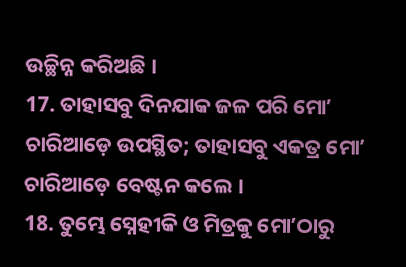ଉଚ୍ଛିନ୍ନ କରିଅଛି ।
17. ତାହାସବୁ ଦିନଯାକ ଜଳ ପରି ମୋʼ ଚାରିଆଡ଼େ ଉପସ୍ଥିତ; ତାହାସବୁ ଏକତ୍ର ମୋʼ ଚାରିଆଡ଼େ ବେଷ୍ଟନ କଲେ ।
18. ତୁମ୍ଭେ ସ୍ନେହୀକି ଓ ମିତ୍ରକୁ ମୋʼଠାରୁ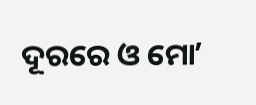ଦୂରରେ ଓ ମୋʼ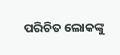ପରିଚିତ ଲୋକଙ୍କୁ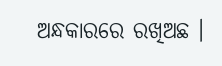ଅନ୍ଧକାରରେ ରଖିଅଛ ।